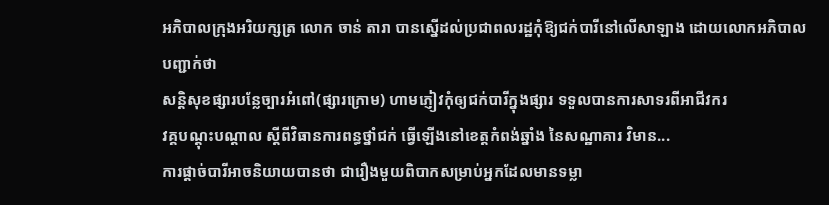អភិបាលក្រុងអរិយក្សត្រ លោក ចាន់ តារា បានស្នើដល់ប្រជាពលរដ្ឋកុំឱ្យជក់បារីនៅលើសាឡាង ដោយលោកអភិបាលបញ្ជាក់ថា
សន្តិសុខផ្សារបន្លែច្បារអំពៅ(ផ្សារក្រោម) ហាមភ្ញៀវកុំឲ្យជក់បារីក្នុងផ្សារ ទទួលបានការសាទរពីអាជីវករ
វគ្គបណ្ដុះបណ្ដាល ស្ដីពីវិធានការពន្ធថ្នាំជក់ ធ្វើឡើងនៅខេត្តកំពង់ឆ្នាំង នៃសណ្ឋាគារ វិមាន...
ការផ្ដាច់បារីអាចនិយាយបានថា ជារឿងមួយពិបាកសម្រាប់អ្នកដែលមានទម្លា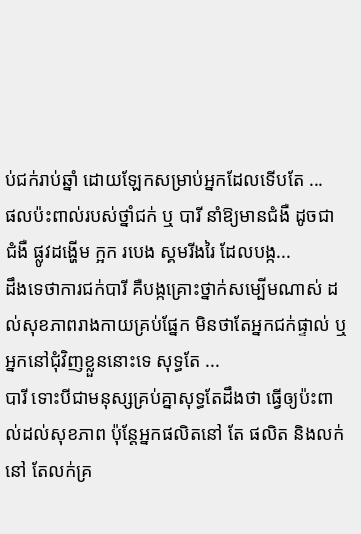ប់ជក់រាប់ឆ្នាំ ដោយឡែកសម្រាប់អ្នកដែលទើបតែ ...
ផលប៉ះពាល់របស់ថ្នាំជក់ ឬ បារី នាំឱ្យមានជំងឺ ដូចជា ជំងឺ ផ្លូវដង្ហើម ក្អក របេង ស្គមរីងរៃ ដែលបង្ក...
ដឹងទេថាការជក់បារី គឺបង្កគ្រោះថ្នាក់សម្បើមណាស់ ដល់សុខភាពរាងកាយគ្រប់ផ្នែក មិនថាតែអ្នកជក់ផ្ទាល់ ឬអ្នកនៅជុំវិញខ្លួននោះទេ សុទ្ធតែ ...
បារី ទោះបីជាមនុស្សគ្រប់គ្នាសុទ្ធតែដឹងថា ធ្វើឲ្យប៉ះពាល់ដល់សុខភាព ប៉ុន្តែអ្នកផលិតនៅ តែ ផលិត និងលក់នៅ តែលក់គ្រ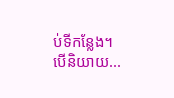ប់ទីកន្លែង។ បើនិយាយ...